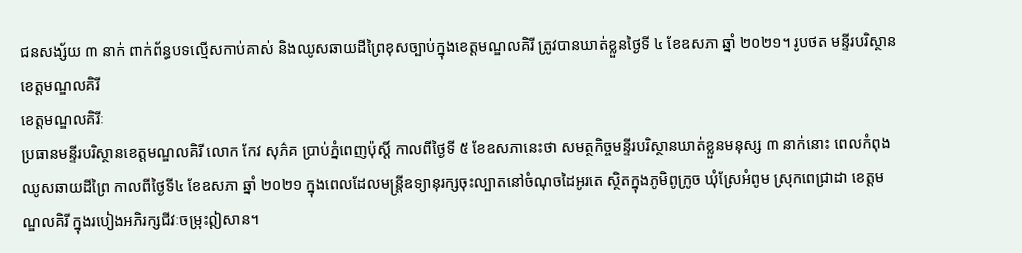ជនសង្ស័យ ៣ នាក់ ពាក់ព័ន្ធបទល្មើសកាប់គាស់ និងឈូសឆាយដីព្រៃខុសច្បាប់ក្នុងខេត្តមណ្ឌលគិរី ត្រូវបានឃាត់ខ្លួនថ្ងៃទី ៤ ខែឧសភា ឆ្នាំ ២០២១។ រូបថត មន្ទីរបរិស្ថានខេត្តមណ្ឌលគិរី
ខេត្តមណ្ឌលគិរីៈ
ប្រធានមន្ទីរបរិស្ថានខេត្តមណ្ឌលគិរី លោក កែវ សុភ៌គ ប្រាប់ភ្នំពេញប៉ុស្តិ៍ កាលពីថ្ងៃទី ៥ ខែឧសភានេះថា សមត្ថកិច្ចមន្ទីរបរិស្ថានឃាត់ខ្លួនមនុស្ស ៣ នាក់នោះ ពេលកំពុងឈូសឆាយដីព្រៃ កាលពីថ្ងៃទី៤ ខែឧសភា ឆ្នាំ ២០២១ ក្នុងពេលដែលមន្ត្រីឧទ្យានុរក្សចុះល្បាតនៅចំណុចដៃអូរតេ ស្ថិតក្នុងភូមិពូក្រូច ឃុំស្រែអំពូម ស្រុកពេជ្រាដា ខេត្តមណ្ឌលគិរី ក្នុងរបៀងអភិរក្សជីវៈចម្រុះឦសាន។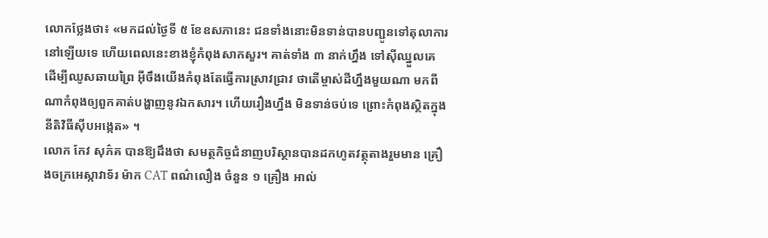លោកថ្លែងថា៖ «មកដល់ថ្ងៃទី ៥ ខែឧសភានេះ ជនទាំងនោះមិនទាន់បានបញ្ជូនទៅតុលាការនៅឡើយទេ ហើយពេលនេះខាងខ្ញុំកំពុងសាកសួរ។ គាត់ទាំង ៣ នាក់ហ្នឹង ទៅស៊ីឈ្នួលគេ ដើម្បីឈូសឆាយព្រៃ អ៊ីចឹងយើងកំពុងតែធ្វើការស្រាវជ្រាវ ថាតើម្ចាស់ដីហ្នឹងមួយណា មកពីណាកំពុងឲ្យពួកគាត់បង្ហាញនូវឯកសារ។ ហើយរឿងហ្នឹង មិនទាន់ចប់ទេ ព្រោះកំពុងស្ថិតក្នុងនីតិវិធីស៊ីបអង្កេត» ។
លោក កែវ សុភ៌គ បានឱ្យដឹងថា សមត្ថកិច្ចជំនាញបរិស្ថានបានដកហូតវត្ថុតាងរួមមាន គ្រឿងចក្រអេស្កាវាទ័រ ម៉ាក CAT ពណ៌លឿង ចំនួន ១ គ្រឿង អាល់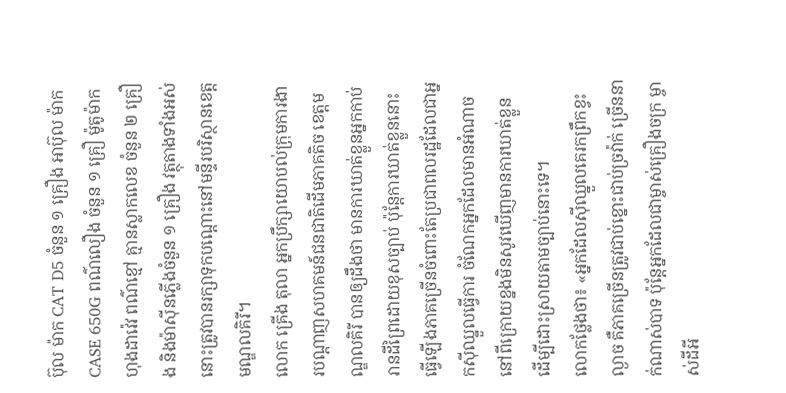ប៊ុល ម៉ាក CAT D5 ចំនួន ១ គ្រឿង អាប៊ុល ម៉ាក CASE 650G ពណ៌លឿង ចំនួន ១ គ្រឿ ម៉ូតូម៉ាកហុងដាវ៉េវ ពណ៌ខ្មៅ គ្មានស្លាកលេខ ចំនួន ២ គ្រឿង និងម៉ាស៊ីនភ្លើងចំនួន ១ គ្រឿង វត្ថុតាងទាំងអស់នោះត្រូវបានរក្សាទុកបណ្ដោះនៅមន្ទីរបរិស្ថានខេត្តមណ្ឌលគិរី។
លោក គ្រើង តុលា អ្នកប្រឹក្សាយោបល់ក្រុមការងារបណ្តាញសហគមន៍ជនជាតិដើមភាគតិច ខេត្តមណ្ឌលគិរី បានឲ្យដឹងថា មានការឃាត់ខ្លួនអ្នកកាប់រានដីព្រៃដោយខុសច្បាប់ ប៉ុន្តែការឃាត់ខ្លួននោះ ធ្វើឡើងភាគច្រើនចំពោះតែប្រជាពលរដ្ឋដែលជាអ្នកស៊ីឈ្នួលធ្វើការ ចំណែកអ្នកដែលមានអំណាចនៅពីក្រោយខ្នងមិនសូវឃើញមានការឃាត់ខ្លួន ដើម្បីដោះស្រាយតាមច្បាប់នោះទេ។
លោកថ្លែងថា៖ «អ្នកដែលស៊ីឈ្នួលគេរកព្រឹកខ្វះល្ងាច គឺភាគច្រើនត្រូវជាប់ខ្នោះជាប់ច្រវ៉ាក់ ច្រើននាក់ណាស់បាទ ប៉ុន្តែអ្នកដែលជាម្ចាស់គ្រឿងចក្រ ម្ចាស់ដីអី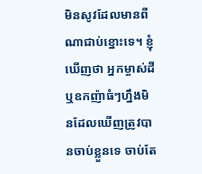មិនសូវដែលមានពីណាជាប់ខ្នោះទេ។ ខ្ញុំឃើញថា អ្នកម្ចាស់ដី ឬឧកញ៉ាធំៗហ្នឹងមិនដែលឃើញត្រូវបានចាប់ខ្លួនទេ ចាប់តែ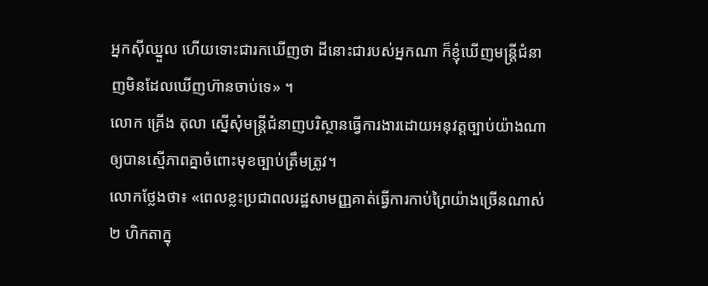អ្នកស៊ីឈ្នួល ហើយទោះជារកឃើញថា ដីនោះជារបស់អ្នកណា ក៏ខ្ញុំឃើញមន្ត្រីជំនាញមិនដែលឃើញហ៊ានចាប់ទេ» ។
លោក គ្រើង តុលា ស្នើសុំមន្ត្រីជំនាញបរិស្ថានធ្វើការងារដោយអនុវត្តច្បាប់យ៉ាងណាឲ្យបានស្មើភាពគ្នាចំពោះមុខច្បាប់ត្រឹមត្រូវ។
លោកថ្លែងថា៖ «ពេលខ្លះប្រជាពលរដ្ឋសាមញ្ញគាត់ធ្វើការកាប់ព្រៃយ៉ាងច្រើនណាស់ ២ ហិកតាក្នុ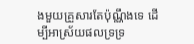ងមួយគ្រួសារតែប៉ុណ្ណឹងទេ ដើម្បីអាស្រ័យផលទ្រទ្រ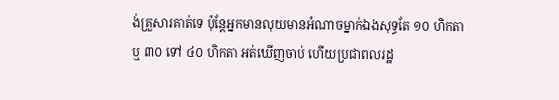ង់គ្រួសារគាត់ទេ ប៉ុន្តែអ្នកមានលុយមានអំណាចម្នាក់ឯងសុទ្ធតែ ១០ ហិកតា ឬ ៣០ ទៅ ៤០ ហិកតា អត់ឃើញចាប់ ហើយប្រជាពលរដ្ឋ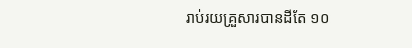រាប់រយគ្រួសារបានដីតែ ១០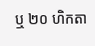ឬ ២០ ហិកតា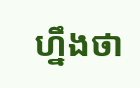ហ្នឹងថា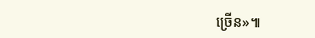ច្រើន»៕